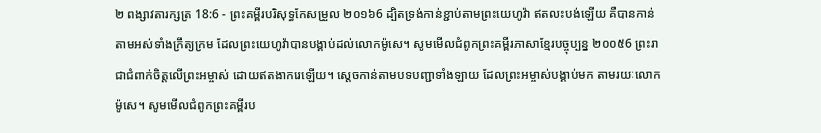២ ពង្សាវតារក្សត្រ 18:6 - ព្រះគម្ពីរបរិសុទ្ធកែសម្រួល ២០១៦6 ដ្បិតទ្រង់កាន់ខ្ជាប់តាមព្រះយេហូវ៉ា ឥតលះបង់ឡើយ គឺបានកាន់តាមអស់ទាំងក្រឹត្យក្រម ដែលព្រះយេហូវ៉ាបានបង្គាប់ដល់លោកម៉ូសេ។ សូមមើលជំពូកព្រះគម្ពីរភាសាខ្មែរបច្ចុប្បន្ន ២០០៥6 ព្រះរាជាជំពាក់ចិត្តលើព្រះអម្ចាស់ ដោយឥតងាករេឡើយ។ ស្ដេចកាន់តាមបទបញ្ជាទាំងឡាយ ដែលព្រះអម្ចាស់បង្គាប់មក តាមរយៈលោកម៉ូសេ។ សូមមើលជំពូកព្រះគម្ពីរប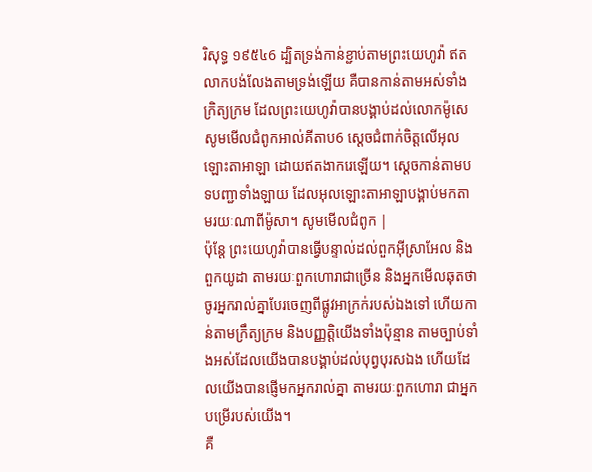រិសុទ្ធ ១៩៥៤6 ដ្បិតទ្រង់កាន់ខ្ជាប់តាមព្រះយេហូវ៉ា ឥតលាកបង់លែងតាមទ្រង់ឡើយ គឺបានកាន់តាមអស់ទាំងក្រិត្យក្រម ដែលព្រះយេហូវ៉ាបានបង្គាប់ដល់លោកម៉ូសេ សូមមើលជំពូកអាល់គីតាប6 ស្តេចជំពាក់ចិត្តលើអុលឡោះតាអាឡា ដោយឥតងាករេឡើយ។ ស្តេចកាន់តាមបទបញ្ជាទាំងឡាយ ដែលអុលឡោះតាអាឡាបង្គាប់មកតាមរយៈណាពីម៉ូសា។ សូមមើលជំពូក |
ប៉ុន្តែ ព្រះយេហូវ៉ាបានធ្វើបន្ទាល់ដល់ពួកអ៊ីស្រាអែល និងពួកយូដា តាមរយៈពួកហោរាជាច្រើន និងអ្នកមើលឆុតថា ចូរអ្នករាល់គ្នាបែរចេញពីផ្លូវអាក្រក់របស់ឯងទៅ ហើយកាន់តាមក្រឹត្យក្រម និងបញ្ញត្តិយើងទាំងប៉ុន្មាន តាមច្បាប់ទាំងអស់ដែលយើងបានបង្គាប់ដល់បុព្វបុរសឯង ហើយដែលយើងបានផ្ញើមកអ្នករាល់គ្នា តាមរយៈពួកហោរា ជាអ្នកបម្រើរបស់យើង។
គឺ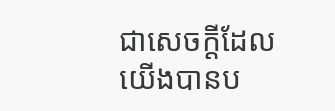ជាសេចក្ដីដែលយើងបានប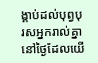ង្គាប់ដល់បុព្វបុរសអ្នករាល់គ្នា នៅថ្ងៃដែលយើ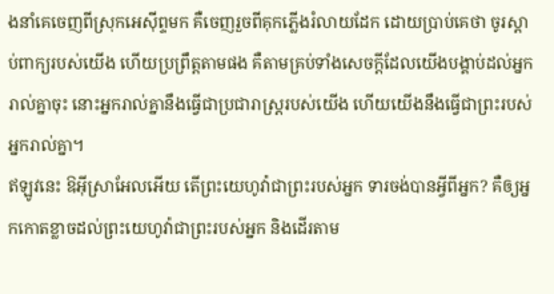ងនាំគេចេញពីស្រុកអេស៊ីព្ទមក គឺចេញរួចពីគុកភ្លើងរំលាយដែក ដោយប្រាប់គេថា ចូរស្តាប់ពាក្យរបស់យើង ហើយប្រព្រឹត្តតាមផង គឺតាមគ្រប់ទាំងសេចក្ដីដែលយើងបង្គាប់ដល់អ្នករាល់គ្នាចុះ នោះអ្នករាល់គ្នានឹងធ្វើជាប្រជារាស្ត្ររបស់យើង ហើយយើងនឹងធ្វើជាព្រះរបស់អ្នករាល់គ្នា។
ឥឡូវនេះ ឱអ៊ីស្រាអែលអើយ តើព្រះយេហូវ៉ាជាព្រះរបស់អ្នក ទារចង់បានអ្វីពីអ្នក? គឺឲ្យអ្នកកោតខ្លាចដល់ព្រះយេហូវ៉ាជាព្រះរបស់អ្នក និងដើរតាម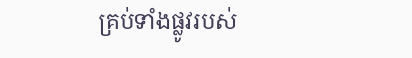គ្រប់ទាំងផ្លូវរបស់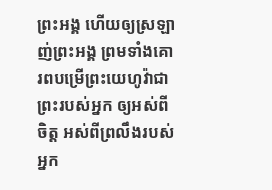ព្រះអង្គ ហើយឲ្យស្រឡាញ់ព្រះអង្គ ព្រមទាំងគោរពបម្រើព្រះយេហូវ៉ាជាព្រះរបស់អ្នក ឲ្យអស់ពីចិត្ត អស់ពីព្រលឹងរបស់អ្នក